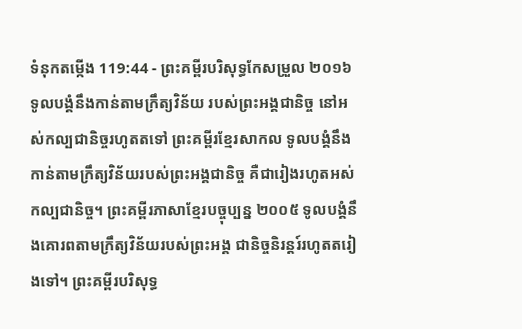ទំនុកតម្កើង 119:44 - ព្រះគម្ពីរបរិសុទ្ធកែសម្រួល ២០១៦ ទូលបង្គំនឹងកាន់តាមក្រឹត្យវិន័យ របស់ព្រះអង្គជានិច្ច នៅអស់កល្បជានិច្ចរហូតតទៅ ព្រះគម្ពីរខ្មែរសាកល ទូលបង្គំនឹងកាន់តាមក្រឹត្យវិន័យរបស់ព្រះអង្គជានិច្ច គឺជារៀងរហូតអស់កល្បជានិច្ច។ ព្រះគម្ពីរភាសាខ្មែរបច្ចុប្បន្ន ២០០៥ ទូលបង្គំនឹងគោរពតាមក្រឹត្យវិន័យរបស់ព្រះអង្គ ជានិច្ចនិរន្តរ៍រហូតតរៀងទៅ។ ព្រះគម្ពីរបរិសុទ្ធ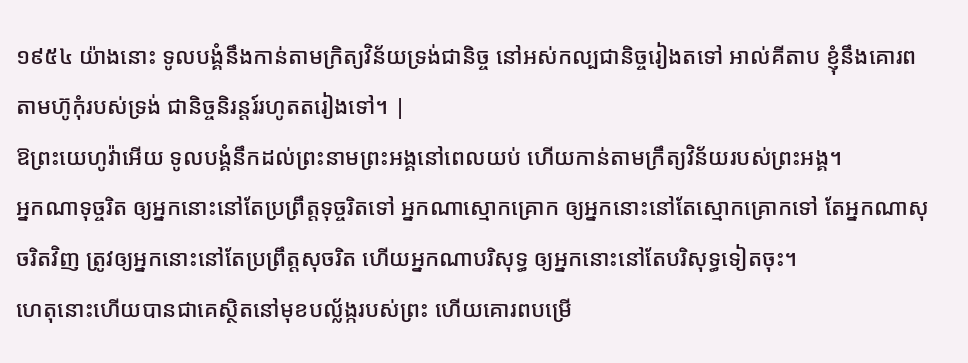១៩៥៤ យ៉ាងនោះ ទូលបង្គំនឹងកាន់តាមក្រិត្យវិន័យទ្រង់ជានិច្ច នៅអស់កល្បជានិច្ចរៀងតទៅ អាល់គីតាប ខ្ញុំនឹងគោរពតាមហ៊ូកុំរបស់ទ្រង់ ជានិច្ចនិរន្តរ៍រហូតតរៀងទៅ។ |
ឱព្រះយេហូវ៉ាអើយ ទូលបង្គំនឹកដល់ព្រះនាមព្រះអង្គនៅពេលយប់ ហើយកាន់តាមក្រឹត្យវិន័យរបស់ព្រះអង្គ។
អ្នកណាទុច្ចរិត ឲ្យអ្នកនោះនៅតែប្រព្រឹត្តទុច្ចរិតទៅ អ្នកណាស្មោកគ្រោក ឲ្យអ្នកនោះនៅតែស្មោកគ្រោកទៅ តែអ្នកណាសុចរិតវិញ ត្រូវឲ្យអ្នកនោះនៅតែប្រព្រឹត្តសុចរិត ហើយអ្នកណាបរិសុទ្ធ ឲ្យអ្នកនោះនៅតែបរិសុទ្ធទៀតចុះ។
ហេតុនោះហើយបានជាគេស្ថិតនៅមុខបល្ល័ង្ករបស់ព្រះ ហើយគោរពបម្រើ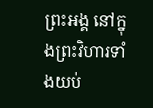ព្រះអង្គ នៅក្នុងព្រះវិហារទាំងយប់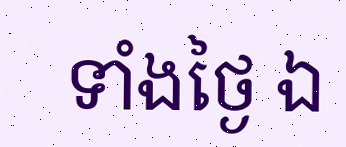ទាំងថ្ងៃ ឯ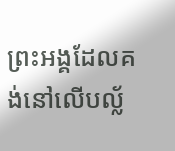ព្រះអង្គដែលគង់នៅលើបល្ល័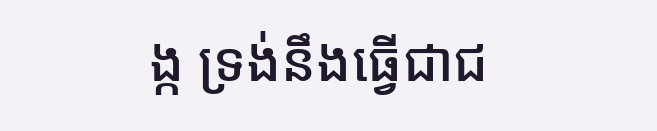ង្ក ទ្រង់នឹងធ្វើជាជ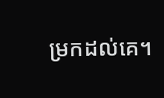ម្រកដល់គេ។